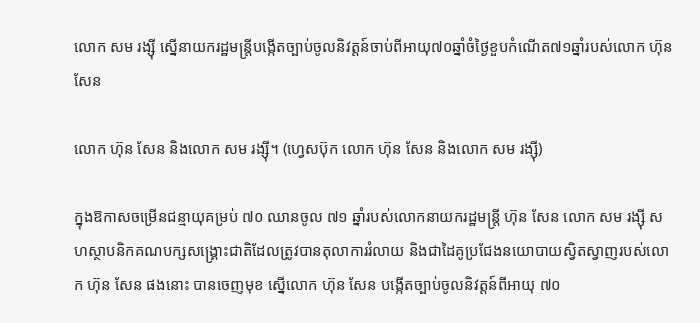លោក សម រង្ស៊ី ស្នើនាយករដ្ឋមន្ត្រីបង្កើតច្បាប់ចូលនិវត្តន៍ចាប់ពីអាយុ៧០ឆ្នាំចំថ្ងៃខួបកំណើត៧១ឆ្នាំរបស់លោក ហ៊ុន សែន

លោក ហ៊ុន សែន និងលោក សម រង្ស៊ី។ (ហ្វេសប៊ុក លោក ហ៊ុន សែន និងលោក សម រង្ស៊ី)

ក្នុងឱកាសចម្រើនជន្មាយុគម្រប់ ៧០ ឈានចូល ៧១ ឆ្នាំរបស់លោកនាយករដ្ឋមន្រ្តី ហ៊ុន សែន លោក សម រង្ស៊ី សហស្ថាបនិកគណបក្សសង្រ្គោះជាតិដែលត្រូវបានតុលាការរំលាយ និងជាដៃគូប្រជែងនយោបាយស្វិតស្វាញរបស់លោក ហ៊ុន សែន ផងនោះ បានចេញមុខ ស្នើលោក ហ៊ុន សែន បង្កើតច្បាប់ចូលនិវត្តន៍ពីអាយុ ៧០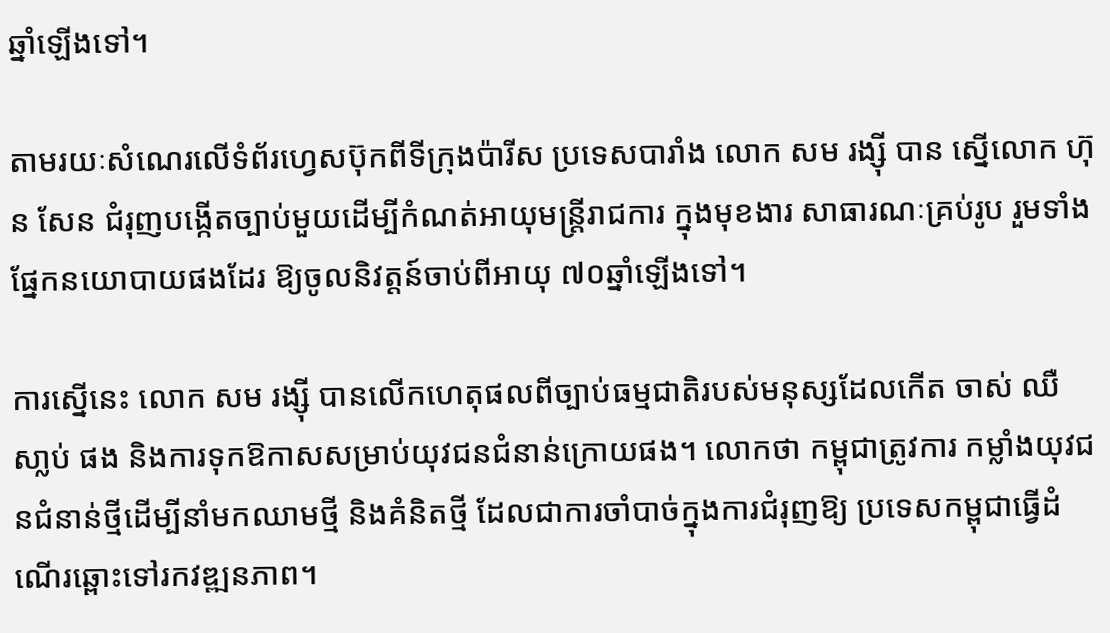ឆ្នាំឡើងទៅ។

តាមរយៈសំណេរលើទំព័រហ្វេសប៊ុកពីទីក្រុងប៉ារីស ប្រទេសបារាំង លោក សម រង្ស៊ី បាន ស្នើលោក ហ៊ុន សែន ជំរុញបង្កើតច្បាប់មួយដើម្បីកំណត់អាយុមន្ត្រីរាជការ ក្នុងមុខងារ សាធារណៈគ្រប់រូប រួមទាំងផ្នែកនយោបាយផងដែរ ឱ្យចូលនិវត្តន៍ចាប់ពីអាយុ ៧០ឆ្នាំឡើងទៅ។

ការស្នើនេះ លោក សម រង្ស៊ី បានលើកហេតុផលពីច្បាប់ធម្មជាតិរបស់មនុស្សដែលកើត ចាស់ ឈឺ សា្លប់ ផង និងការទុកឱកាសសម្រាប់យុវជនជំនាន់ក្រោយផង។ លោកថា កម្ពុជាត្រូវការ កម្លាំងយុវជនជំនាន់ថ្មីដើម្បីនាំមកឈាមថ្មី និងគំនិតថ្មី ដែលជាការចាំបាច់ក្នុងការជំរុញឱ្យ ប្រទេសកម្ពុជាធ្វើដំណើរឆ្ពោះទៅរកវឌ្ឍនភាព។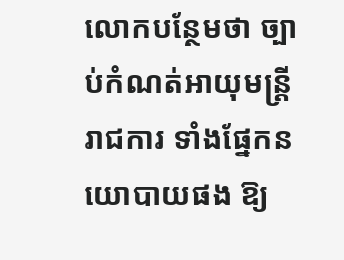លោកបន្ថែមថា ច្បាប់កំណត់អាយុមន្ត្រីរាជការ ទាំងផ្នែកនយោបាយផង ឱ្យ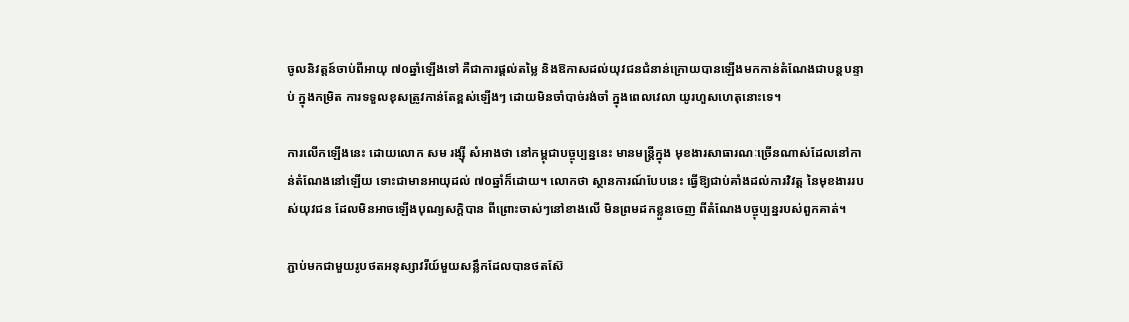ចូលនិវត្តន៍ចាប់ពីអាយុ ៧០ឆ្នាំឡើងទៅ គឺជាការផ្តល់តម្លៃ និងឱកាសដល់យុវជនជំនាន់ក្រោយបានឡើងមកកាន់តំណែងជាបន្តបន្ទាប់ ក្នុងកម្រិត ការទទួលខុសត្រូវកាន់តែខ្ពស់ឡើងៗ ដោយមិនចាំបាច់រង់ចាំ ក្នុងពេលវេលា យូរហួសហេតុនោះទេ។

ការលើកឡើងនេះ ដោយលោក សម រង្ស៊ី សំអាងថា នៅកម្ពុជាបច្ចុប្បន្ននេះ មានមន្ត្រីក្នុង មុខងារសាធារណៈច្រើនណាស់ដែលនៅកាន់តំណែងនៅឡើយ ទោះជាមានអាយុដល់ ៧០ឆ្នាំក៏ដោយ។ លោកថា ស្ថានការណ៍បែបនេះ ធ្វើឱ្យជាប់គាំងដល់ការវិវត្ត នៃមុខងាររបស់យុវជន ដែលមិនអាចឡើងបុណ្យសក្តិបាន ពីព្រោះចាស់ៗនៅខាងលើ មិនព្រមដកខ្លួនចេញ ពីតំណែងបច្ចុប្បន្នរបស់ពួកគាត់។

ភ្ជាប់មកជាមួយរូបថតអនុស្សាវរីយ៍មួយសន្លឹកដែលបានថតស៊ែ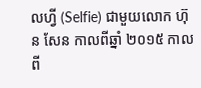លហ្វី (Selfie) ជាមួយលោក ហ៊ុន សែន កាលពីឆ្នាំ ២០១៥ កាលពី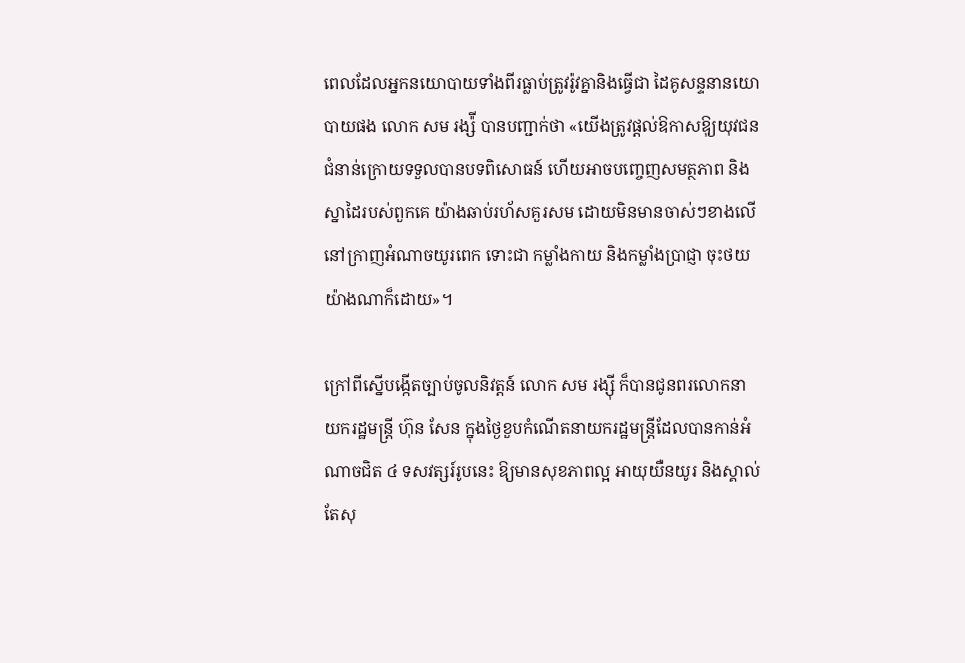ពេលដែលអ្នកនយោបាយទាំងពីរធ្លាប់ត្រូវរ៉ូវគ្នានិងធ្វើជា ដៃគូសន្ទនានយោបាយផង លោក សម រង្ស៉ី បានបញ្ជាក់ថា «យើងត្រូវផ្តល់ឱកាសឱុ្យយុវជន ជំនាន់ក្រោយទទួលបានបទពិសោធន៍ ហើយអាចបញ្ចេញសមត្ថភាព និងស្នាដៃរបស់ពួកគេ យ៉ាងឆាប់រហ័សគួរសម ដោយមិនមានចាស់ៗខាងលើ នៅក្រាញអំណាចយូរពេក ទោះជា កម្លាំងកាយ និងកម្លាំងប្រាជ្ញា ចុះថយយ៉ាងណាក៏ដោយ»។

ក្រៅពីស្នើបង្កើតច្បាប់ចូលនិវត្តន៍ លោក សម រង្ស៊ី ក៏បានជូនពរលោកនាយករដ្ឋមន្រ្តី ហ៊ុន សែន ក្នុងថ្ងៃខួបកំណើតនាយករដ្ឋមន្រ្តីដែលបានកាន់អំណាចជិត ៤ ទសវត្សរ៍រូបនេះ ឱ្យមានសុខភាពល្អ អាយុយឺនយូរ និងស្គាល់តែសុ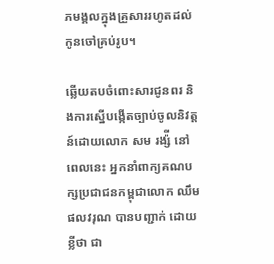ភមង្គលក្នុងគ្រួសាររហូតដល់កូនចៅគ្រប់រូប។

ឆ្លើយតបចំពោះសារជូនពរ និងការស្នើបង្កើតច្បាប់ចូលនិវត្តន៍ដោយលោក សម រង្ស៉ី នៅពេលនេះ អ្នកនាំពាក្យគណបក្សប្រជាជនកម្ពុជាលោក ឈឹម ផលវរុណ បានបញ្ជាក់ ដោយខ្លីថា ជា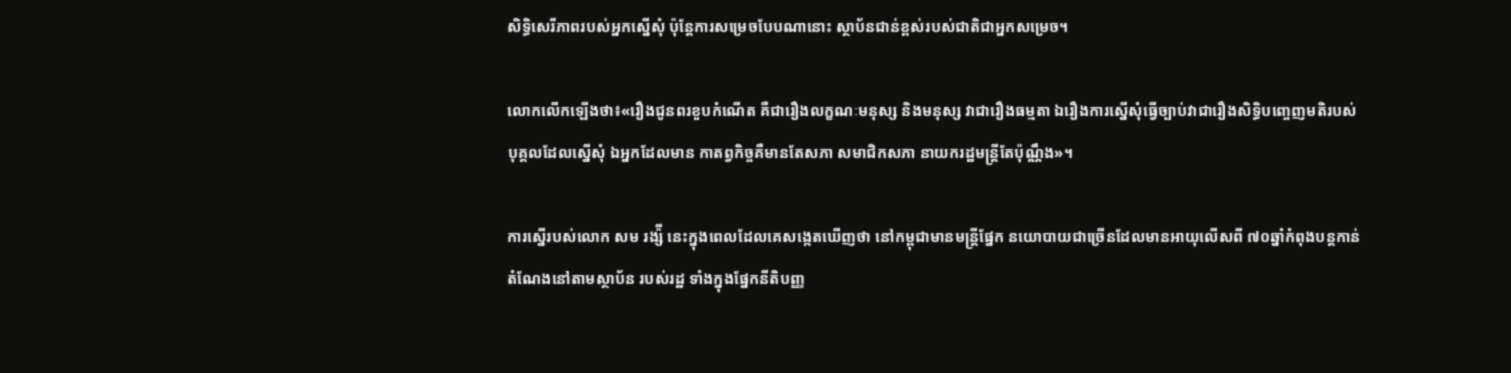សិទ្ធិសេរីភាពរបស់អ្នកស្នើសុំ ប៉ុន្តែការសម្រេចបែបណានោះ ស្ថាប័នជាន់ខ្ពស់របស់ជាតិជាអ្នកសម្រេច។

លោកលើកឡើងថា៖«រឿងជូនពរខួបកំណើត គឺជារឿងលក្ខណៈមនុស្ស និងមនុស្ស វាជារឿងធម្មតា ឯរឿងការស្នើសុំធ្វើច្បាប់វាជារឿងសិទ្ធិបញ្ចេញមតិរបស់បុគ្គលដែលស្នើសុំ ឯអ្នកដែលមាន កាតព្វកិច្ចគឺមានតែសភា សមាជិកសភា នាយករដ្ឋមន្ត្រីតែប៉ុណ្ណឹង»។

ការស្នើរបស់លោក សម រង្ស៉ី នេះក្នុងពេលដែលគេសង្កេតឃើញថា នៅកម្ពុជាមានមន្រ្តីផ្នែក នយោបាយជាច្រើនដែលមានអាយុលើសពី ៧០ឆ្នាំកំពុងបន្តកាន់តំណែងនៅតាមស្ថាប័ន របស់រដ្ឋ ទាំងក្នុងផ្នែកនីតិបញ្ញ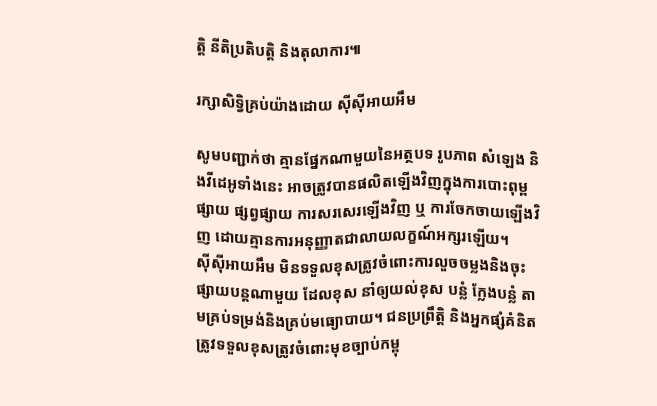តិ្ត នីតិប្រតិបត្តិ និងតុលាការ៕

រក្សាសិទ្វិគ្រប់យ៉ាងដោយ ស៊ីស៊ីអាយអឹម

សូមបញ្ជាក់ថា គ្មានផ្នែកណាមួយនៃអត្ថបទ រូបភាព សំឡេង និងវីដេអូទាំងនេះ អាចត្រូវបានផលិតឡើងវិញក្នុងការបោះពុម្ពផ្សាយ ផ្សព្វផ្សាយ ការសរសេរឡើងវិញ ឬ ការចែកចាយឡើងវិញ ដោយគ្មានការអនុញ្ញាតជាលាយលក្ខណ៍អក្សរឡើយ។
ស៊ីស៊ីអាយអឹម មិនទទួលខុសត្រូវចំពោះការលួចចម្លងនិងចុះផ្សាយបន្តណាមួយ ដែលខុស នាំឲ្យយល់ខុស បន្លំ ក្លែងបន្លំ តាមគ្រប់ទម្រង់និងគ្រប់មធ្យោបាយ។ ជនប្រព្រឹត្តិ និងអ្នកផ្សំគំនិត ត្រូវទទួលខុសត្រូវចំពោះមុខច្បាប់កម្ពុ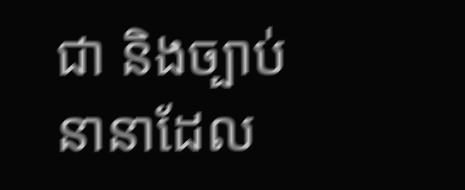ជា និងច្បាប់នានាដែល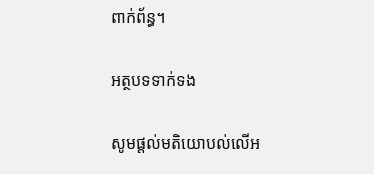ពាក់ព័ន្ធ។

អត្ថបទទាក់ទង

សូមផ្ដល់មតិយោបល់លើអ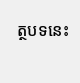ត្ថបទនេះ